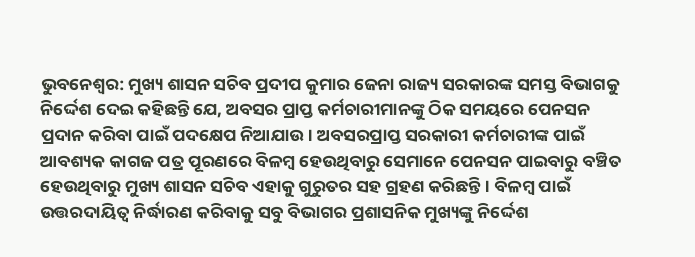ଭୁବନେଶ୍ୱର: ମୁଖ୍ୟ ଶାସନ ସଚିବ ପ୍ରଦୀପ କୁମାର ଜେନା ରାଜ୍ୟ ସରକାରଙ୍କ ସମସ୍ତ ବିଭାଗକୁ ନିର୍ଦ୍ଦେଶ ଦେଇ କହିଛନ୍ତି ଯେ, ଅବସର ପ୍ରାପ୍ତ କର୍ମଚାରୀମାନଙ୍କୁ ଠିକ ସମୟରେ ପେନସନ ପ୍ରଦାନ କରିବା ପାଇଁ ପଦକ୍ଷେପ ନିଆଯାଉ। ଅବସରପ୍ରାପ୍ତ ସରକାରୀ କର୍ମଚାରୀଙ୍କ ପାଇଁ ଆବଶ୍ୟକ କାଗଜ ପତ୍ର ପୂରଣରେ ବିଳମ୍ବ ହେଉଥିବାରୁ ସେମାନେ ପେନସନ ପାଇବାରୁ ବଞ୍ଚିତ ହେଉଥିବାରୁ ମୁଖ୍ୟ ଶାସନ ସଚିବ ଏହାକୁ ଗୁରୁତର ସହ ଗ୍ରହଣ କରିଛନ୍ତି। ବିଳମ୍ବ ପାଇଁ ଉତ୍ତରଦାୟିତ୍ୱ ନିର୍ଦ୍ଧାରଣ କରିବାକୁ ସବୁ ବିଭାଗର ପ୍ରଶାସନିକ ମୁଖ୍ୟଙ୍କୁ ନିର୍ଦ୍ଦେଶ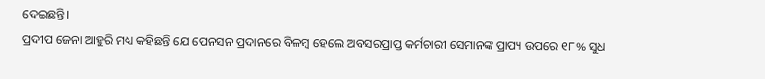ଦେଇଛନ୍ତି।
ପ୍ରଦୀପ ଜେନା ଆହୁରି ମଧ୍ୟ କହିଛନ୍ତି ଯେ ପେନସନ ପ୍ରଦାନରେ ବିଳମ୍ବ ହେଲେ ଅବସରପ୍ରାପ୍ତ କର୍ମଚାରୀ ସେମାନଙ୍କ ପ୍ରାପ୍ୟ ଉପରେ ୧୮% ସୁଧ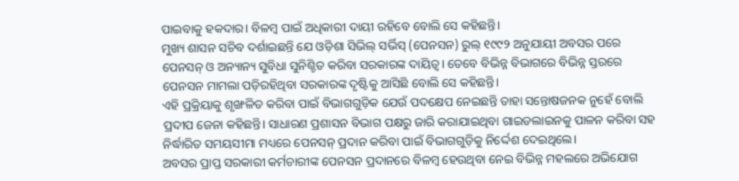ପାଇବାକୁ ହକଦାର। ବିଳମ୍ବ ପାଇଁ ଅଧିକାରୀ ଦାୟୀ ରହିବେ ବୋଲି ସେ କହିଛନ୍ତି।
ମୁଖ୍ୟ ଶାସନ ସଚିବ ଦର୍ଶାଇଛନ୍ତି ଯେ ଓଡ଼ିଶା ସିଭିଲ୍ ସର୍ଭିସ୍ (ପେନସନ) ରୁଲ୍ ୧୯୯୨ ଅନୁଯାୟୀ ଅବସର ପରେ ପେନସନ୍ ଓ ଅନ୍ୟାନ୍ୟ ସୁବିଧା ସୁନିଶ୍ଚିତ କରିବା ସରକାରଙ୍କ ଦାୟିତ୍ୱ। ତେବେ ବିଭିନ୍ନ ବିଭାଗରେ ବିଭିନ୍ନ ସ୍ତରରେ ପେନସନ ମାମଲା ପଡ଼ିରହିଥିବା ସରକାରଙ୍କ ଦୃଷ୍ଟିକୁ ଆସିଛି ବୋଲି ସେ କହିଛନ୍ତି।
ଏହି ପ୍ରକ୍ରିୟାକୁ ଶୃଙ୍ଖଳିତ କରିବା ପାଇଁ ବିଭାଗଗୁଡ଼ିକ ଯେଉଁ ପଦକ୍ଷେପ ନେଇଛନ୍ତି ତାହା ସନ୍ତୋଷଜନକ ନୁହେଁ ବୋଲି ପ୍ରଦୀପ ଜେନା କହିଛନ୍ତି। ସାଧାରଣ ପ୍ରଶାସନ ବିଭାଗ ପକ୍ଷରୁ ଜାରି କରାଯାଇଥିବା ଗାଇଡଲାଇନକୁ ପାଳନ କରିବା ସହ ନିର୍ଦ୍ଧାରିତ ସମୟସୀମା ମଧ୍ୟରେ ପେନସନ୍ ପ୍ରଦାନ କରିବା ପାଇଁ ବିଭାଗଗୁଡ଼ିକୁ ନିର୍ଦ୍ଦେଶ ଦେଇଥିଲେ।
ଅବସର ପ୍ରାପ୍ତ ସରକାରୀ କର୍ମଚାରୀଙ୍କ ପେନସନ ପ୍ରଦାନରେ ବିଳମ୍ବ ହେଉଥିବା ନେଇ ବିଭିନ୍ନ ମହଲରେ ଅଭିଯୋଗ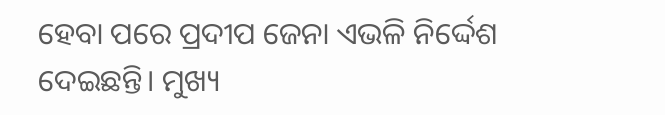ହେବା ପରେ ପ୍ରଦୀପ ଜେନା ଏଭଳି ନିର୍ଦ୍ଦେଶ ଦେଇଛନ୍ତି। ମୁଖ୍ୟ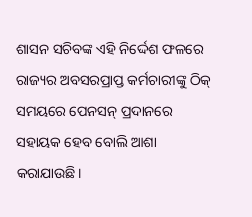ଶାସନ ସଚିବଙ୍କ ଏହି ନିର୍ଦ୍ଦେଶ ଫଳରେ ରାଜ୍ୟର ଅବସରପ୍ରାପ୍ତ କର୍ମଚାରୀଙ୍କୁ ଠିକ୍ ସମୟରେ ପେନସନ୍ ପ୍ରଦାନରେ ସହାୟକ ହେବ ବୋଲି ଆଶା କରାଯାଉଛି।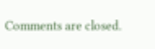Comments are closed.